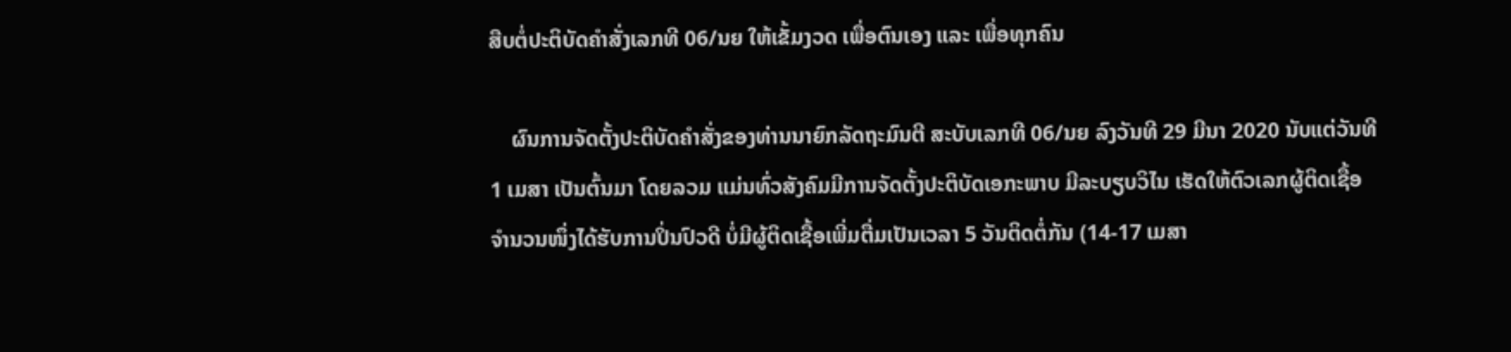ສືບຕໍ່ປະຕິບັດຄຳສັ່ງເລກທີ 06/ນຍ ໃຫ້ເຂັ້ມງວດ ເພື່ອຕົນເອງ ແລະ ເພື່ອທຸກຄົນ

    ຜົນການຈັດຕັ້ງປະຕິບັດຄຳສັ່ງຂອງທ່ານນາຍົກລັດຖະມົນຕີ ສະບັບເລກທີ 06/ນຍ ລົງວັນທີ 29 ມີນາ 2020 ນັບແຕ່ວັນທີ 1 ເມສາ ເປັນຕົ້ນມາ ໂດຍລວມ ແມ່ນທົ່ວສັງຄົມມີການຈັດຕັ້ງປະຕິບັດເອກະພາບ ມີລະບຽບວິໄນ ເຮັດໃຫ້ຕົວເລກຜູ້ຕິດເຊື້ອຈຳນວນໜຶ່ງໄດ້ຮັບການປິ່ນປົວດີ ບໍ່ມີຜູ້ຕິດເຊື້ອເພີ່ມຕື່ມເປັນເວລາ 5 ວັນຕິດຕໍ່ກັນ (14-17 ເມສາ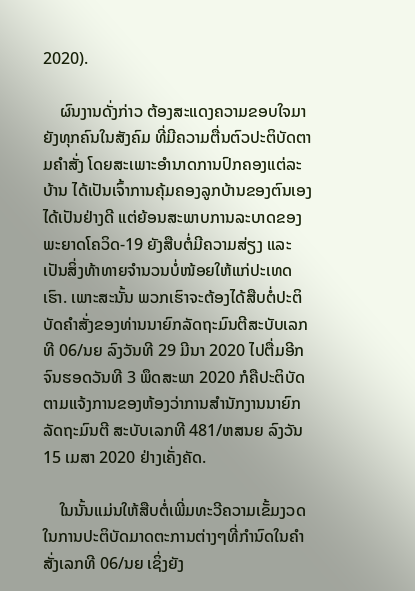2020).

    ຜົນງານດັ່ງກ່າວ ຕ້ອງສະແດງຄວາມຂອບໃຈມາຍັງທຸກຄົນໃນສັງຄົມ ທີ່ມີຄວາມຕື່ນຕົວປະຕິບັດຕາມຄຳສັ່ງ ໂດຍສະເພາະອໍານາດການປົກຄອງແຕ່ລະບ້ານ ໄດ້ເປັນເຈົ້າການຄຸ້ມຄອງລູກບ້ານຂອງຕົນເອງໄດ້ເປັນຢ່າງດີ ແຕ່ຍ້ອນສະພາບການລະບາດຂອງພະຍາດໂຄວິດ-19 ຍັງສືບຕໍ່ມີຄວາມສ່ຽງ ແລະ ເປັນສິ່ງທ້າທາຍຈຳນວນບໍ່ໜ້ອຍໃຫ້ແກ່ປະເທດເຮົາ. ເພາະສະນັ້ນ ພວກເຮົາຈະຕ້ອງໄດ້ສືບຕໍ່ປະຕິບັດຄຳສັ່ງຂອງທ່ານນາຍົກລັດຖະມົນຕີສະບັບເລກທີ 06/ນຍ ລົງວັນທີ 29 ມີນາ 2020 ໄປຕື່ມອີກຈົນຮອດວັນທີ 3 ພຶດສະພາ 2020 ກໍຄືປະຕິບັດຕາມແຈ້ງການຂອງຫ້ອງວ່າການສຳນັກງານນາຍົກລັດຖະມົນຕີ ສະບັບເລກທີ 481/ຫສນຍ ລົງວັນ 15 ເມສາ 2020 ຢ່າງເຄັ່ງຄັດ.

    ໃນນັ້ນແມ່ນໃຫ້ສືບຕໍ່ເພີ່ມທະວີຄວາມເຂັ້ມງວດໃນການປະຕິບັດມາດຕະການຕ່າງໆທີ່ກຳນົດໃນຄຳສັ່ງເລກທີ 06/ນຍ ເຊິ່ງຍັງ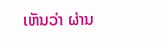ເຫັນວ່າ ຜ່ານ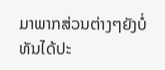ມາພາກສ່ວນຕ່າງໆຍັງບໍ່ທັນໄດ້ປະ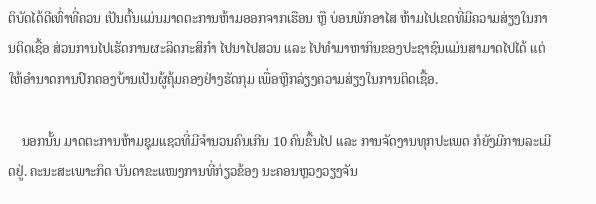ຕິບັດໄດ້ດີເທົ່າທີ່ຄວນ ເປັນຕົ້ນແມ່ນມາດຕະການຫ້າມອອກຈາກເຮືອນ ຫຼື ບ່ອນພັກອາໄສ ຫ້າມໄປເຂດທີ່ມີຄວາມສ່ຽງໃນການຕິດເຊື້ອ ສ່ວນການໄປເຮັດການຜະລິດກະສິກຳ ໄປນາໄປສວນ ແລະ ໄປທຳມາຫາກິນຂອງປະຊາຊົນແມ່ນສາມາດໄປໄດ້ ແຕ່ໃຫ້ອໍານາດການປົກຄອງບ້ານເປັນຜູ້ຄຸ້ມຄອງຢ່າງຮັດກຸມ ເພື່ອຫຼີກລ່ຽງຄວາມສ່ຽງໃນການຕິດເຊື້ອ.

    ນອກນັ້ນ ມາດຕະການຫ້າມຊຸມແຊວທີ່ມີຈຳນວນຄົນເກີນ 10 ຄົນຂື້ນໄປ ແລະ ການຈັດງານທຸກປະເພດ ກໍຍັງມີການລະເມີດຢູ່. ຄະນະສະເພາະກິດ ບັນດາຂະແໜງການທີ່ກ່ຽວຂ້ອງ ນະຄອນຫຼວງວຽງຈັນ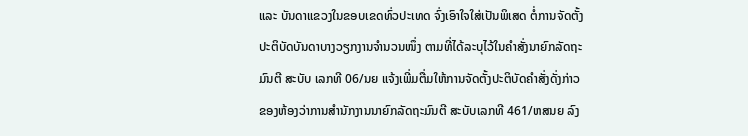ແລະ ບັນດາແຂວງໃນຂອບເຂດທົ່ວປະເທດ ຈົ່ງເອົາໃຈໃສ່ເປັນພິເສດ ຕໍ່ການຈັດຕັ້ງປະຕິບັດບັນດາບາງວຽກງານຈຳນວນໜຶ່ງ ຕາມທີ່ໄດ້ລະບຸໄວ້ໃນຄຳສັ່ງນາຍົກລັດຖະມົນຕີ ສະບັບ ເລກທີ 06/ນຍ ແຈ້ງເພີ່ມຕື່ມໃຫ້ການຈັດຕັ້ງປະຕິບັດຄຳສັ່ງດັ່ງກ່າວຂອງຫ້ອງວ່າການສຳນັກງານນາຍົກລັດຖະມົນຕີ ສະບັບເລກທີ 461/ຫສນຍ ລົງ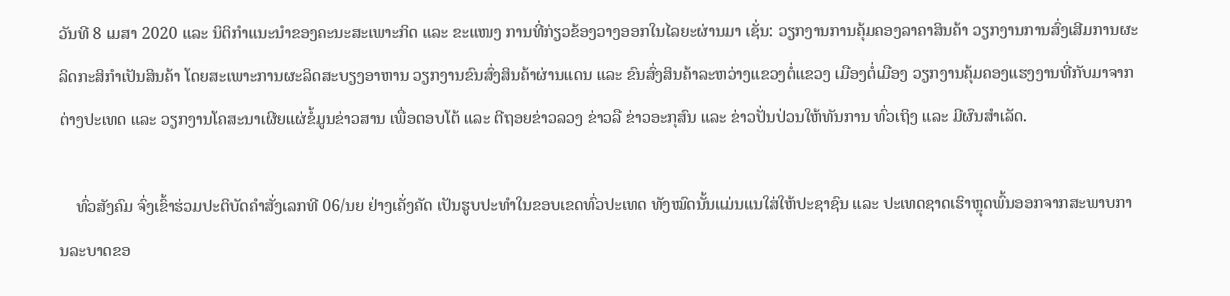ວັນທີ 8 ເມສາ 2020 ແລະ ນິຕິກຳແນະນຳຂອງຄະນະສະເພາະກິດ ແລະ ຂະແໜງ ການທີ່ກ່ຽວຂ້ອງວາງອອກໃນໄລຍະຜ່ານມາ ເຊັ່ນ: ວຽກງານການຄຸ້ມຄອງລາຄາສິນຄ້າ ວຽກງານການສົ່ງເສີມການຜະລິດກະສິກຳເປັນສິນຄ້າ ໂດຍສະເພາະການຜະລິດສະບຽງອາຫານ ວຽກງານຂົນສົ່ງສິນຄ້າຜ່ານແດນ ແລະ ຂົນສົ່ງສິນຄ້າລະຫວ່າງແຂວງຕໍ່ແຂວງ ເມືອງຕໍ່ເມືອງ ວຽກງານຄຸ້ມຄອງແຮງງານທີ່ກັບມາຈາກຕ່າງປະເທດ ແລະ ວຽກງານໂຄສະນາເຜີຍແຜ່ຂໍ້ມູນຂ່າວສານ ເພື່ອຕອບໂຕ້ ແລະ ຕີຖອຍຂ່າວລວງ ຂ່າວລື ຂ່າວອະກຸສົນ ແລະ ຂ່າວປັ່ນປ່ວນໃຫ້ທັນການ ທົ່ວເຖິງ ແລະ ມີຜົນສຳເລັດ.

    ທົ່ວສັງຄົມ ຈົ່ງເຂົ້າຮ່ວມປະຕິບັດຄຳສັ່ງເລກທີ 06/ນຍ ຢ່າງເຄັ່ງຄັດ ເປັນຮູບປະທຳໃນຂອບເຂດທົ່ວປະເທດ ທັງໝົດນັ້ນແມ່ນແນໃສ່ໃຫ້ປະຊາຊົນ ແລະ ປະເທດຊາດເຮົາຫຼຸດພົ້ນອອກຈາກສະພາບການລະບາດຂອ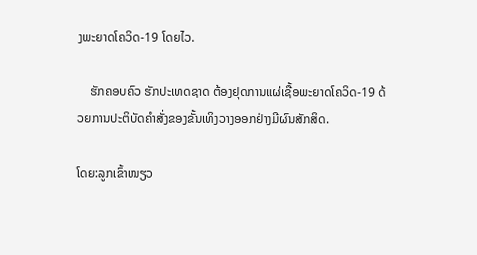ງພະຍາດໂຄວິດ-19 ໂດຍໄວ.

    ຮັກຄອບຄົວ ຮັກປະເທດຊາດ ຕ້ອງຢຸດການແຜ່ເຊື້ອພະຍາດໂຄວິດ-19 ດ້ວຍການປະຕິບັດຄຳສັ່ງຂອງຂັ້ນເທິງວາງອອກຢ່າງມີຜົນສັກສິດ.

ໂດຍ:ລູກເຂົ້າໜຽວ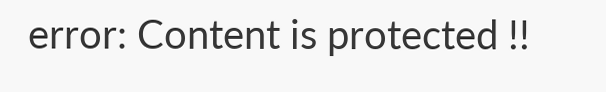error: Content is protected !!